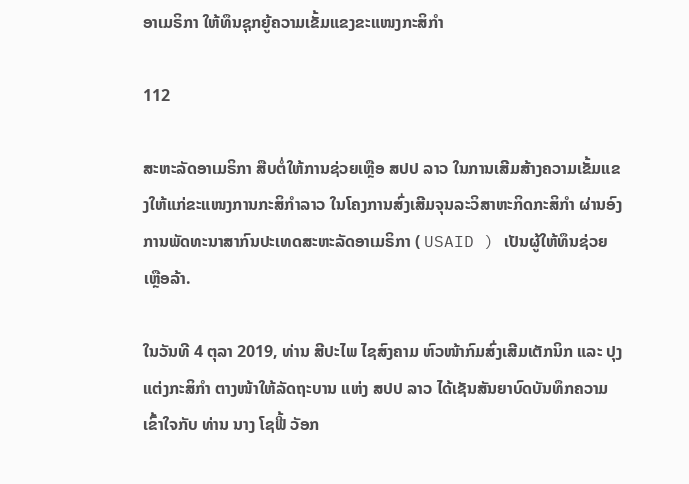ອາເມຣິກາ ໃຫ້ທຶນຊຸກຍູ້ຄວາມເຂັ້ມແຂງຂະແໜງກະສິກຳ

112

ສະຫະລັດອາເມຣິກາ ສືບຕໍ່ໃຫ້ການຊ່ວຍເຫຼືອ ສປປ ລາວ ໃນການເສີມສ້າງຄວາມເຂັ້ມແຂງໃຫ້ແກ່ຂະແໜງການກະສິກຳລາວ ໃນໂຄງການສົ່ງເສີມຈຸນລະວິສາຫະກິດກະສິກໍາ ຜ່ານອົງການພັດທະນາສາກົນປະເທດສະຫະລັດອາເມຣິກາ ( USAID ) ເປັນຜູ້ໃຫ້ທຶນຊ່ວຍເຫຼືອລ້າ.

ໃນວັນທີ 4 ຕຸລາ 2019, ທ່ານ ສີປະໄພ ໄຊສົງຄາມ ຫົວໜ້າກົມສົ່ງເສີມເຕັກນິກ ແລະ ປຸງແຕ່ງກະສິກຳ ຕາງໜ້າໃຫ້ລັດຖະບານ ແຫ່ງ ສປປ ລາວ ໄດ້ເຊັນສັນຍາບົດບັນທຶກຄວາມເຂົ້າໃຈກັບ ທ່ານ ນາງ ໂຊຟີ້ ວັອກ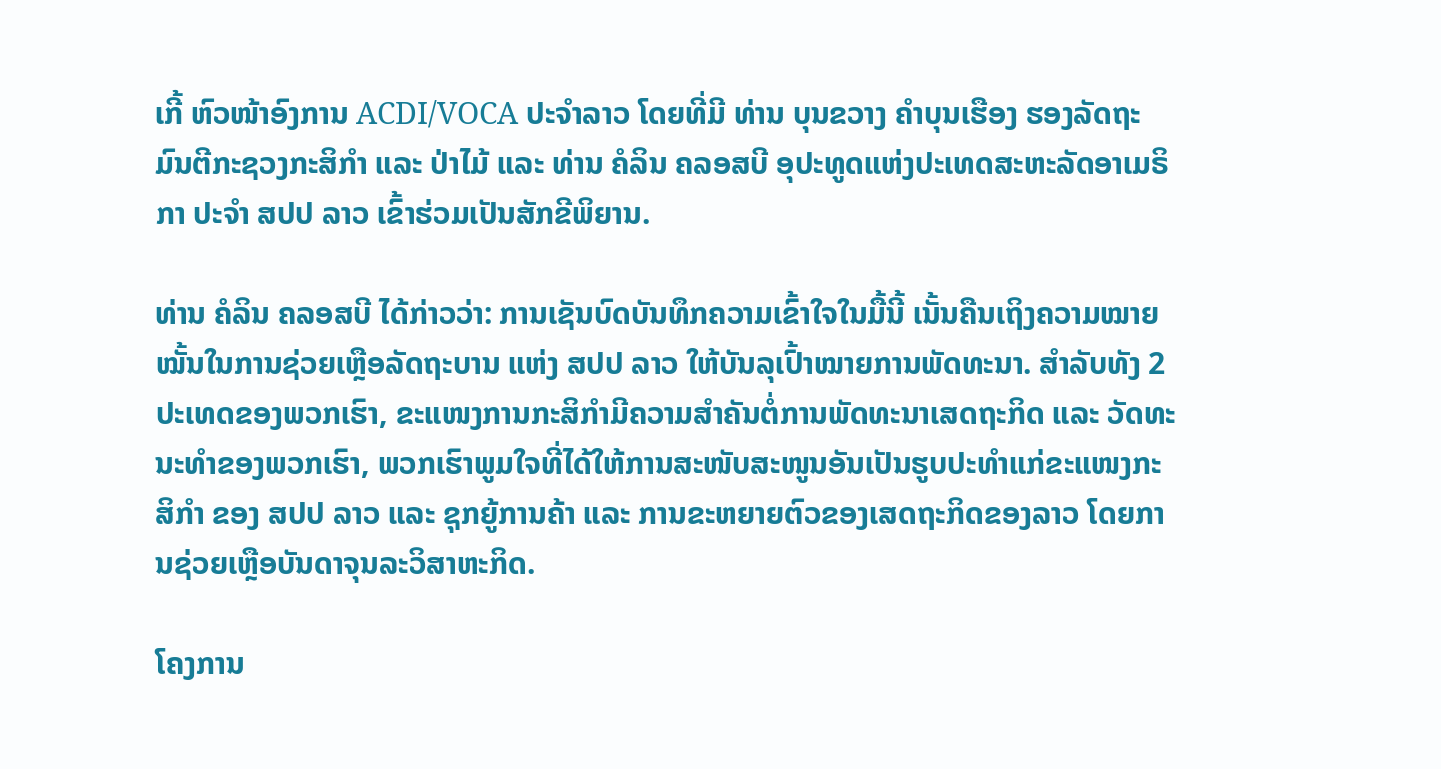ເກີ້ ຫົວໜ້າອົງການ ACDI/VOCA ປະຈຳລາວ ໂດຍທີ່ມີ ທ່ານ ບຸນຂວາງ ຄໍາບຸນເຮືອງ ຮອງລັດຖະມົນຕີກະຊວງກະສິກຳ ແລະ ປ່າໄມ້ ແລະ ທ່ານ ຄໍລິນ ຄລອສບີ ອຸປະທູດແຫ່ງປະເທດສະຫະລັດອາເມຣິກາ ປະຈຳ ສປປ ລາວ ເຂົ້າຮ່ວມເປັນສັກຂີພິຍານ.

ທ່ານ ຄໍລິນ ຄລອສບີ ໄດ້ກ່າວວ່າ: ການເຊັນບົດບັນທຶກຄວາມເຂົ້າໃຈໃນມື້ນີ້ ເນັ້ນຄືນເຖິງຄວາມໝາຍໝັ້ນໃນການຊ່ວຍເຫຼືອລັດຖະບານ ແຫ່ງ ສປປ ລາວ ໃຫ້ບັນລຸເປົ້າໝາຍການພັດທະນາ. ສໍາລັບທັງ 2 ປະເທດຂອງພວກເຮົາ, ຂະແໜງການກະສິກຳມີຄວາມສຳຄັນຕໍ່ການພັດທະນາເສດຖະກິດ ແລະ ວັດທະນະທຳຂອງພວກເຮົາ, ພວກເຮົາພູມໃຈທີ່ໄດ້ໃຫ້ການສະໜັບສະໜູນອັນເປັນຮູບປະທຳແກ່ຂະແໜງກະສິກຳ ຂອງ ສປປ ລາວ ແລະ ຊຸກຍູ້ການຄ້າ ແລະ ການຂະຫຍາຍຕົວຂອງເສດຖະກິດຂອງລາວ ໂດຍການຊ່ວຍເຫຼືອບັນດາຈຸນລະວິສາຫະກິດ.

ໂຄງການ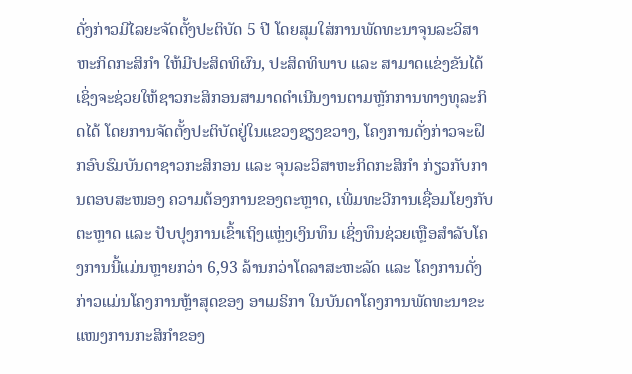ດັ່ງກ່າວມີໄລຍະຈັດຕັ້ງປະຕິບັດ 5 ປີ ໂດຍສຸມໃສ່ການພັດທະນາຈຸນລະວິສາຫະກິດກະສິກຳ ໃຫ້ມີປະສິດທິຜົນ, ປະສິດທິພາບ ແລະ ສາມາດແຂ່ງຂັນໄດ້ ເຊິ່ງຈະຊ່ວຍໃຫ້ຊາວກະສິກອນສາມາດດໍາເນີນງານຕາມຫຼັກການທາງທຸລະກິດໄດ້ ໂດຍການຈັດຕັ້ງປະຕິບັດຢູ່ໃນແຂວງຊຽງຂວາງ, ໂຄງການດັ່ງກ່າວຈະຝຶກອົບຮົມບັນດາຊາວກະສິກອນ ແລະ ຈຸນລະວິສາຫະກິດກະສິກຳ ກ່ຽວກັບການຕອບສະໜອງ ຄວາມຕ້ອງການຂອງຕະຫຼາດ, ເພີ່ມທະວີການເຊື່ອມໂຍງກັບຕະຫຼາດ ແລະ ປັບປຸງການເຂົ້າເຖິງແຫຼ່ງເງິນທຶນ ເຊິ່ງທຶນຊ່ວຍເຫຼືອສຳລັບໂຄງການນີ້ແມ່ນຫຼາຍກວ່າ 6,93 ລ້ານກວ່າໂດລາສະຫະລັດ ແລະ ໂຄງການດັ່ງກ່າວແມ່ນໂຄງການຫຼ້າສຸດຂອງ ອາເມຣິກາ ໃນບັນດາໂຄງການພັດທະນາຂະແໜງການກະສິກຳຂອງ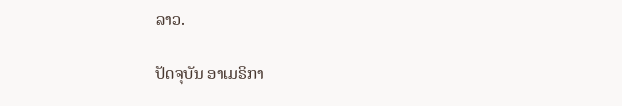ລາວ.

ປັດຈຸບັນ ອາເມຣິກາ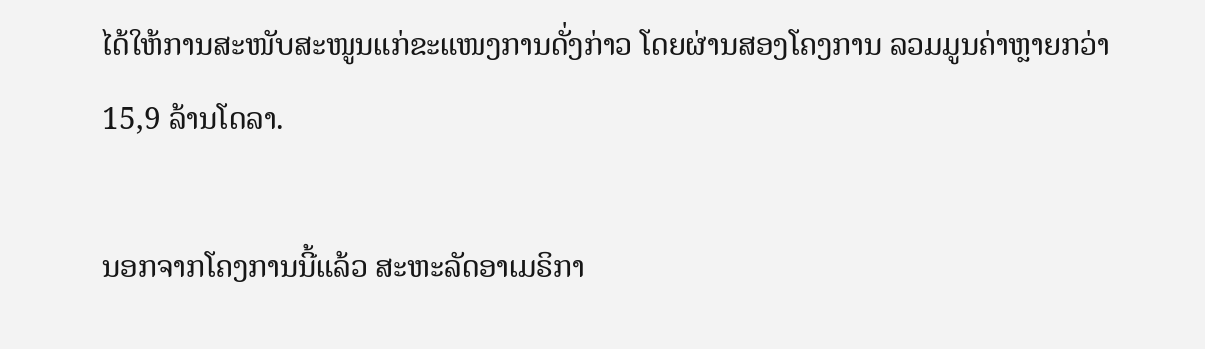ໄດ້ໃຫ້ການສະໜັບສະໜູນແກ່ຂະແໜງການດັ່ງກ່າວ ໂດຍຜ່ານສອງໂຄງການ ລວມມູນຄ່າຫຼາຍກວ່າ 15,9 ລ້ານໂດລາ.

ນອກຈາກໂຄງການນີ້ແລ້ວ ສະຫະລັດອາເມຣິກາ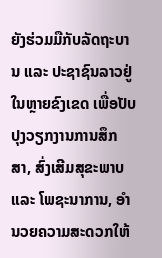ຍັງຮ່ວມມືກັບລັດຖະບານ ແລະ ປະຊາຊົນລາວຢູ່ໃນຫຼາຍຂົງເຂດ ເພື່ອປັບປຸງວຽກງານການສຶກສາ, ສົ່ງເສີມສຸຂະພາບ ແລະ ໂພຊະນາການ, ອຳນວຍຄວາມສະດວກໃຫ້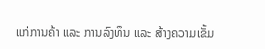ແກ່ການຄ້າ ແລະ ການລົງທຶນ ແລະ ສ້າງຄວາມເຂັ້ມ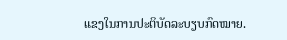ແຂງໃນການປະຕິບັດລະບຽບກົດໝາຍ.